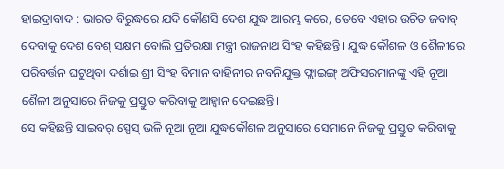ହାଇଦ୍ରାବାଦ : ଭାରତ ବିରୁଦ୍ଧରେ ଯଦି କୌଣସି ଦେଶ ଯୁଦ୍ଧ ଆରମ୍ଭ କରେ, ତେବେ ଏହାର ଉଚିତ ଜବାବ୍ ଦେବାକୁ ଦେଶ ବେଶ୍ ସକ୍ଷମ ବୋଲି ପ୍ରତିରକ୍ଷା ମନ୍ତ୍ରୀ ରାଜନାଥ ସିଂହ କହିଛନ୍ତି। ଯୁଦ୍ଧ କୌଶଳ ଓ ଶୈଳୀରେ ପରିବର୍ତ୍ତନ ଘଟୁଥିବା ଦର୍ଶାଇ ଶ୍ରୀ ସିଂହ ବିମାନ ବାହିନୀର ନବନିଯୁକ୍ତ ଫ୍ଲାଇଙ୍ଗ୍ ଅଫିସରମାନଙ୍କୁ ଏହି ନୂଆ ଶୈଳୀ ଅନୁସାରେ ନିଜକୁ ପ୍ରସ୍ତୁତ କରିବାକୁ ଆହ୍ୱାନ ଦେଇଛନ୍ତି।
ସେ କହିଛନ୍ତି ସାଇବର୍ ସ୍ପେସ୍ ଭଳି ନୂଆ ନୂଆ ଯୁଦ୍ଧକୌଶଳ ଅନୁସାରେ ସେମାନେ ନିଜକୁ ପ୍ରସ୍ତୁତ କରିବାକୁ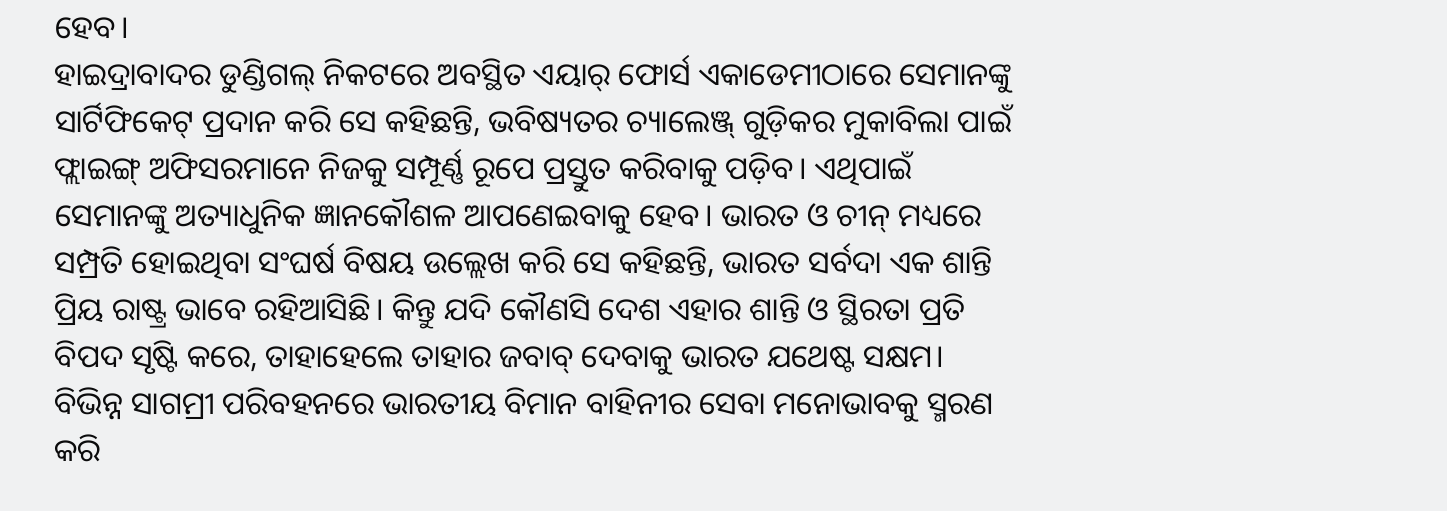ହେବ।
ହାଇଦ୍ରାବାଦର ଡୁଣ୍ଡିଗଲ୍ ନିକଟରେ ଅବସ୍ଥିତ ଏୟାର୍ ଫୋର୍ସ ଏକାଡେମୀଠାରେ ସେମାନଙ୍କୁ ସାର୍ଟିଫିକେଟ୍ ପ୍ରଦାନ କରି ସେ କହିଛନ୍ତି, ଭବିଷ୍ୟତର ଚ୍ୟାଲେଞ୍ଜ୍ ଗୁଡ଼ିକର ମୁକାବିଲା ପାଇଁ ଫ୍ଲାଇଙ୍ଗ୍ ଅଫିସରମାନେ ନିଜକୁ ସମ୍ପୂର୍ଣ୍ଣ ରୂପେ ପ୍ରସ୍ତୁତ କରିବାକୁ ପଡ଼ିବ। ଏଥିପାଇଁ ସେମାନଙ୍କୁ ଅତ୍ୟାଧୁନିକ ଜ୍ଞାନକୌଶଳ ଆପଣେଇବାକୁ ହେବ। ଭାରତ ଓ ଚୀନ୍ ମଧ୍ୟରେ ସମ୍ପ୍ରତି ହୋଇଥିବା ସଂଘର୍ଷ ବିଷୟ ଉଲ୍ଲେଖ କରି ସେ କହିଛନ୍ତି, ଭାରତ ସର୍ବଦା ଏକ ଶାନ୍ତି ପ୍ରିୟ ରାଷ୍ଟ୍ର ଭାବେ ରହିଆସିଛି। କିନ୍ତୁ ଯଦି କୌଣସି ଦେଶ ଏହାର ଶାନ୍ତି ଓ ସ୍ଥିରତା ପ୍ରତି ବିପଦ ସୃଷ୍ଟି କରେ, ତାହାହେଲେ ତାହାର ଜବାବ୍ ଦେବାକୁ ଭାରତ ଯଥେଷ୍ଟ ସକ୍ଷମ। ବିଭିନ୍ନ ସାଗମ୍ରୀ ପରିବହନରେ ଭାରତୀୟ ବିମାନ ବାହିନୀର ସେବା ମନୋଭାବକୁ ସ୍ମରଣ କରି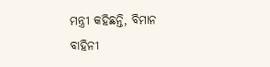ମନ୍ତ୍ରୀ କହିଛନ୍ତି, ବିମାନ
ବାହିନୀ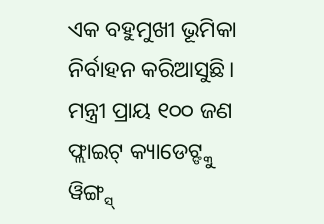ଏକ ବହୁମୁଖୀ ଭୂମିକା ନିର୍ବାହନ କରିଆସୁଛି। ମନ୍ତ୍ରୀ ପ୍ରାୟ ୧୦୦ ଜଣ ଫ୍ଲାଇଟ୍ କ୍ୟାଡେଟ୍ଙ୍କୁ ୱିଙ୍ଗ୍ସ୍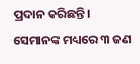ପ୍ରଦାନ କରିଛନ୍ତି। ସେମାନଙ୍କ ମଧ୍ୟରେ ୩ ଜଣ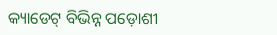କ୍ୟାଡେଟ୍ ବିଭିନ୍ନ ପଡ଼ୋଶୀ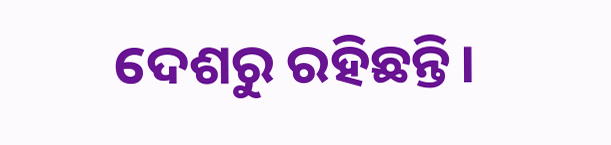ଦେଶରୁ ରହିଛନ୍ତି।